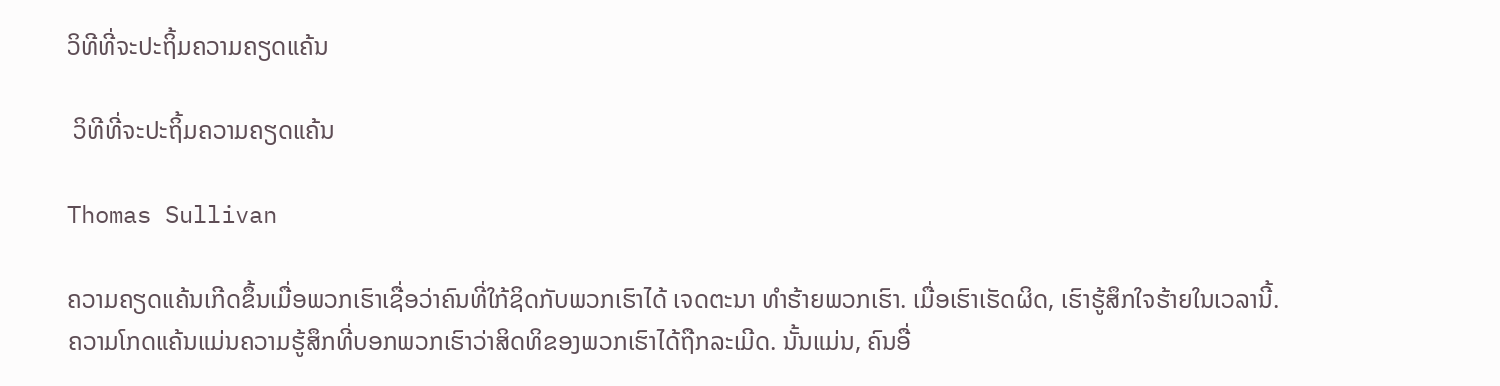ວິທີທີ່ຈະປະຖິ້ມຄວາມຄຽດແຄ້ນ

 ວິທີທີ່ຈະປະຖິ້ມຄວາມຄຽດແຄ້ນ

Thomas Sullivan

ຄວາມຄຽດແຄ້ນເກີດຂຶ້ນເມື່ອພວກເຮົາເຊື່ອວ່າຄົນທີ່ໃກ້ຊິດກັບພວກເຮົາໄດ້ ເຈດຕະນາ ທໍາຮ້າຍພວກເຮົາ. ເມື່ອເຮົາເຮັດຜິດ, ເຮົາຮູ້ສຶກໃຈຮ້າຍໃນເວລານີ້. ຄວາມໂກດແຄ້ນແມ່ນຄວາມຮູ້ສຶກທີ່ບອກພວກເຮົາວ່າສິດທິຂອງພວກເຮົາໄດ້ຖືກລະເມີດ. ນັ້ນແມ່ນ, ຄົນອື່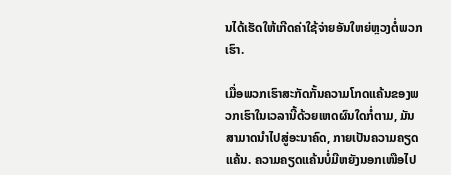ນໄດ້ເຮັດໃຫ້ເກີດຄ່າໃຊ້ຈ່າຍອັນໃຫຍ່ຫຼວງຕໍ່ພວກເຮົາ.

ເມື່ອພວກເຮົາສະກັດກັ້ນຄວາມໂກດແຄ້ນຂອງພວກເຮົາໃນເວລານີ້ດ້ວຍເຫດຜົນໃດກໍ່ຕາມ, ມັນສາມາດນໍາໄປສູ່ອະນາຄົດ, ກາຍເປັນຄວາມຄຽດແຄ້ນ. ຄວາມຄຽດແຄ້ນບໍ່ມີຫຍັງນອກເໜືອໄປ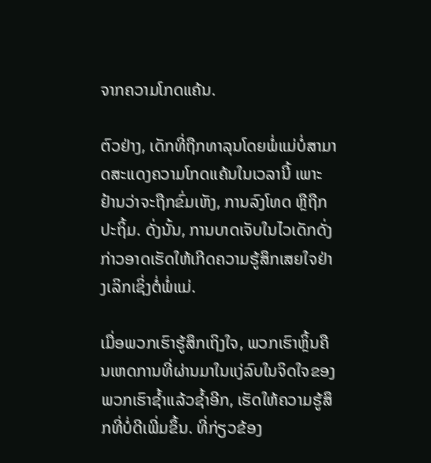ຈາກຄວາມໂກດແຄ້ນ.

ຕົວຢ່າງ, ເດັກທີ່ຖືກທາລຸນໂດຍພໍ່ແມ່ບໍ່ສາມາດສະແດງຄວາມໂກດແຄ້ນໃນເວລານີ້ ເພາະຢ້ານວ່າຈະຖືກຂົ່ມເຫັງ, ການລົງໂທດ ຫຼືຖືກປະຖິ້ມ. ດັ່ງນັ້ນ, ການບາດເຈັບໃນໄວເດັກດັ່ງກ່າວອາດເຮັດໃຫ້ເກີດຄວາມຮູ້ສຶກເສຍໃຈຢ່າງເລິກເຊິ່ງຕໍ່ພໍ່ແມ່.

ເມື່ອພວກເຮົາຮູ້ສຶກເຖິງໃຈ, ພວກເຮົາຫຼິ້ນຄືນເຫດການທີ່ຜ່ານມາໃນແງ່ລົບໃນຈິດໃຈຂອງພວກເຮົາຊໍ້າແລ້ວຊໍ້າອີກ, ເຮັດໃຫ້ຄວາມຮູ້ສຶກທີ່ບໍ່ດີເພີ່ມຂຶ້ນ. ທີ່ກ່ຽວຂ້ອງ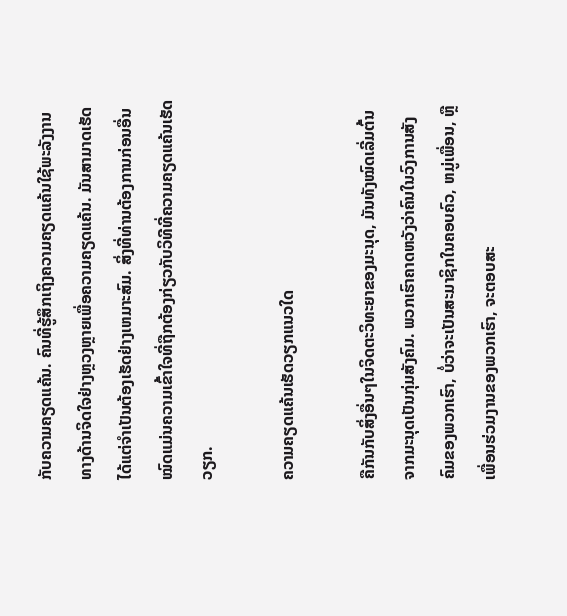ກັບຄວາມຄຽດແຄ້ນ. ຄົນທີ່ຮູ້ສຶກເຖິງຄວາມຄຽດແຄ້ນໃຊ້ພະລັງງານທາງດ້ານຈິດໃຈຢ່າງຫຼວງຫຼາຍເພື່ອຄວາມຄຽດແຄ້ນ. ມັນສາມາດເຮັດໄດ້ແຕ່ຈໍາເປັນຕ້ອງເຮັດຢ່າງເຫມາະສົມ. ສິ່ງທີ່ທ່ານຕ້ອງການກ່ອນອື່ນໝົດແມ່ນຄວາມເຂົ້າໃຈທີ່ຖືກຕ້ອງກ່ຽວກັບວິທີທີ່ຄວາມຄຽດແຄ້ນເຮັດວຽກ.

ຄວາມຄຽດແຄ້ນເຮັດວຽກແນວໃດ

ຄືກັນກັບສິ່ງອື່ນໆໃນຈິດຕະວິທະຍາຂອງມະນຸດ, ມັນທັງໝົດເລີ່ມຕົ້ນຈາກມະນຸດເປັນກຸ່ມສັງຄົມ. ພວກເຮົາຄາດຫວັງວ່າຄົນໃນວົງການສັງຄົມຂອງພວກເຮົາ, ບໍ່ວ່າຈະເປັນສະມາຊິກໃນຄອບຄົວ, ຫມູ່ເພື່ອນ, ຫຼືເພື່ອນຮ່ວມງານຂອງພວກເຮົາ, ຈະຕອບສະ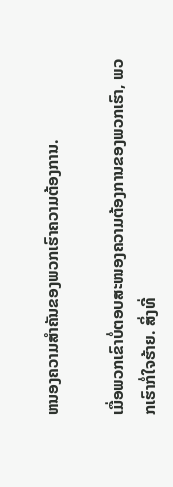ຫນອງຄວາມສໍາຄັນຂອງພວກເຮົາຄວາມຕ້ອງການ.

ເມື່ອພວກເຂົາບໍ່ຕອບສະໜອງຄວາມຕ້ອງການຂອງພວກເຮົາ, ພວກເຮົາກໍ່ໃຈຮ້າຍ. ສິ່ງທີ່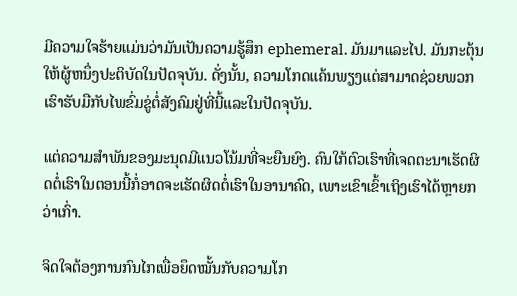ມີຄວາມໃຈຮ້າຍແມ່ນວ່າມັນເປັນຄວາມຮູ້ສຶກ ephemeral. ມັນມາແລະໄປ. ມັນກະຕຸ້ນໃຫ້ຜູ້ຫນຶ່ງປະຕິບັດໃນປັດຈຸບັນ. ດັ່ງນັ້ນ, ຄວາມໂກດແຄ້ນພຽງແຕ່ສາມາດຊ່ວຍພວກເຮົາຮັບມືກັບໄພຂົ່ມຂູ່ຕໍ່ສັງຄົມຢູ່ທີ່ນີ້ແລະໃນປັດຈຸບັນ.

ແຕ່ຄວາມສຳພັນຂອງມະນຸດມີແນວໂນ້ມທີ່ຈະຍືນຍົງ. ຄົນໃກ້ຕົວເຮົາທີ່ເຈດຕະນາເຮັດຜິດຕໍ່ເຮົາໃນຕອນນີ້ກໍ່ອາດຈະເຮັດຜິດຕໍ່ເຮົາໃນອານາຄົດ, ເພາະເຂົາເຂົ້າເຖິງເຮົາໄດ້ຫຼາຍກວ່າເກົ່າ.

ຈິດໃຈຕ້ອງການກົນໄກເພື່ອຍຶດໝັ້ນກັບຄວາມໂກ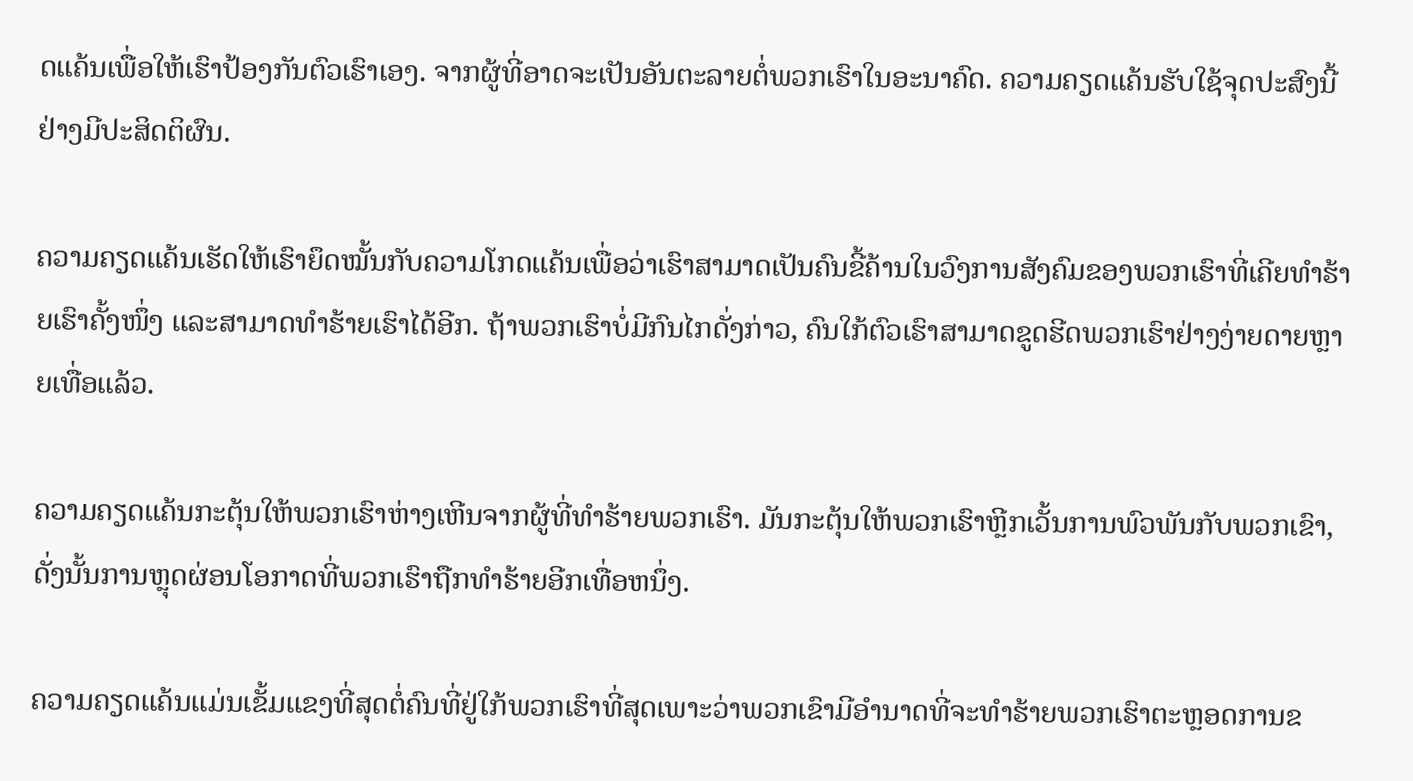ດແຄ້ນເພື່ອໃຫ້ເຮົາປ້ອງກັນຕົວເຮົາເອງ. ຈາກຜູ້ທີ່ອາດຈະເປັນອັນຕະລາຍຕໍ່ພວກເຮົາໃນອະນາຄົດ. ຄວາມຄຽດແຄ້ນຮັບໃຊ້ຈຸດປະສົງນີ້ຢ່າງມີປະສິດຕິຜົນ.

ຄວາມຄຽດແຄ້ນເຮັດໃຫ້ເຮົາຍຶດໝັ້ນກັບຄວາມໂກດແຄ້ນເພື່ອວ່າເຮົາສາມາດເປັນຄົນຂີ້ຄ້ານໃນວົງການສັງຄົມຂອງພວກເຮົາທີ່ເຄີຍທຳຮ້າຍເຮົາຄັ້ງໜຶ່ງ ແລະສາມາດທຳຮ້າຍເຮົາໄດ້ອີກ. ຖ້າພວກເຮົາບໍ່ມີກົນໄກດັ່ງກ່າວ, ຄົນໃກ້ຕົວເຮົາສາມາດຂູດຮີດພວກເຮົາຢ່າງງ່າຍດາຍຫຼາຍເທື່ອແລ້ວ.

ຄວາມຄຽດແຄ້ນກະຕຸ້ນໃຫ້ພວກເຮົາຫ່າງເຫີນຈາກຜູ້ທີ່ທຳຮ້າຍພວກເຮົາ. ມັນກະຕຸ້ນໃຫ້ພວກເຮົາຫຼີກເວັ້ນການພົວພັນກັບພວກເຂົາ, ດັ່ງນັ້ນການຫຼຸດຜ່ອນໂອກາດທີ່ພວກເຮົາຖືກທໍາຮ້າຍອີກເທື່ອຫນຶ່ງ.

ຄວາມຄຽດແຄ້ນແມ່ນເຂັ້ມແຂງທີ່ສຸດຕໍ່ຄົນທີ່ຢູ່ໃກ້ພວກເຮົາທີ່ສຸດເພາະວ່າພວກເຂົາມີອໍານາດທີ່ຈະທໍາຮ້າຍພວກເຮົາຕະຫຼອດການຂ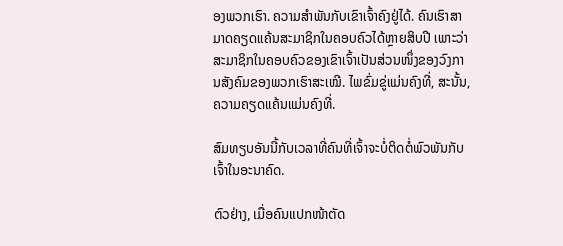ອງພວກເຮົາ. ຄວາມສຳພັນກັບເຂົາເຈົ້າຄົງຢູ່ໄດ້. ຄົນເຮົາສາມາດຄຽດແຄ້ນສະມາຊິກໃນຄອບຄົວໄດ້ຫຼາຍສິບປີ ເພາະວ່າສະມາຊິກໃນຄອບຄົວຂອງເຂົາເຈົ້າເປັນສ່ວນໜຶ່ງຂອງວົງການສັງຄົມຂອງພວກເຮົາສະເໝີ. ໄພຂົ່ມຂູ່ແມ່ນຄົງທີ່, ສະນັ້ນ,ຄວາມຄຽດແຄ້ນແມ່ນຄົງທີ່.

ສົມທຽບອັນນີ້ກັບເວລາທີ່ຄົນທີ່ເຈົ້າຈະບໍ່ຕິດຕໍ່ພົວພັນກັບເຈົ້າໃນອະນາຄົດ.

ຕົວຢ່າງ, ເມື່ອຄົນແປກໜ້າຕັດ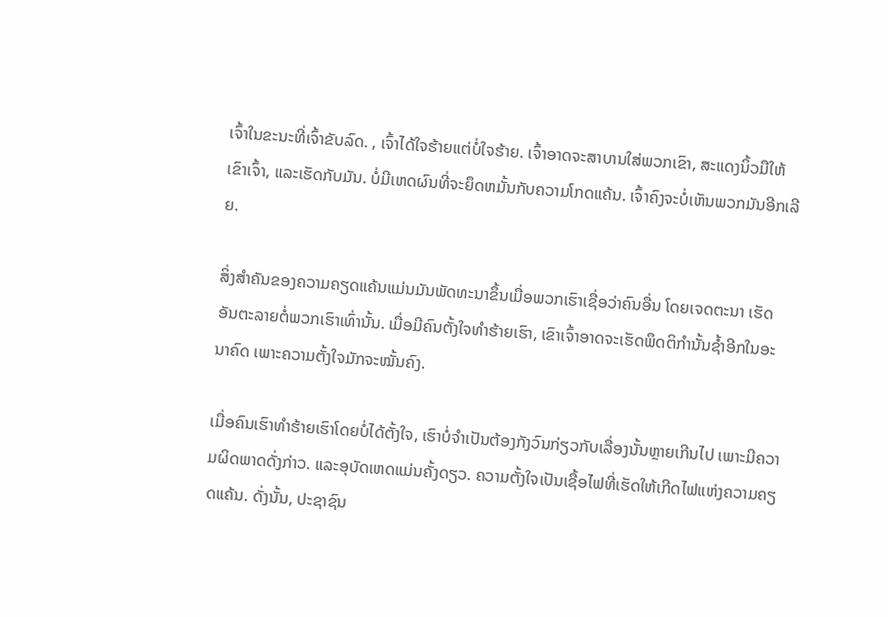ເຈົ້າໃນຂະນະທີ່ເຈົ້າຂັບລົດ. , ເຈົ້າໄດ້ໃຈຮ້າຍແຕ່ບໍ່ໃຈຮ້າຍ. ເຈົ້າອາດຈະສາບານໃສ່ພວກເຂົາ, ສະແດງນິ້ວມືໃຫ້ເຂົາເຈົ້າ, ແລະເຮັດກັບມັນ. ບໍ່ມີເຫດຜົນທີ່ຈະຍຶດຫມັ້ນກັບຄວາມໂກດແຄ້ນ. ເຈົ້າຄົງຈະບໍ່ເຫັນພວກມັນອີກເລີຍ.

ສິ່ງສຳຄັນຂອງຄວາມຄຽດແຄ້ນແມ່ນມັນພັດທະນາຂຶ້ນເມື່ອພວກເຮົາເຊື່ອວ່າຄົນອື່ນ ໂດຍເຈດຕະນາ ເຮັດອັນຕະລາຍຕໍ່ພວກເຮົາເທົ່ານັ້ນ. ເມື່ອມີຄົນຕັ້ງໃຈທຳຮ້າຍເຮົາ, ເຂົາເຈົ້າອາດຈະເຮັດພຶດຕິກຳນັ້ນຊໍ້າອີກໃນອະນາຄົດ ເພາະຄວາມຕັ້ງໃຈມັກຈະໝັ້ນຄົງ.

ເມື່ອຄົນເຮົາທຳຮ້າຍເຮົາໂດຍບໍ່ໄດ້ຕັ້ງໃຈ, ເຮົາບໍ່ຈຳເປັນຕ້ອງກັງວົນກ່ຽວກັບເລື່ອງນັ້ນຫຼາຍເກີນໄປ ເພາະມີຄວາມຜິດພາດດັ່ງກ່າວ. ແລະອຸບັດເຫດແມ່ນຄັ້ງດຽວ. ຄວາມຕັ້ງໃຈເປັນເຊື້ອໄຟທີ່ເຮັດໃຫ້ເກີດໄຟແຫ່ງຄວາມຄຽດແຄ້ນ. ດັ່ງນັ້ນ, ປະຊາຊົນ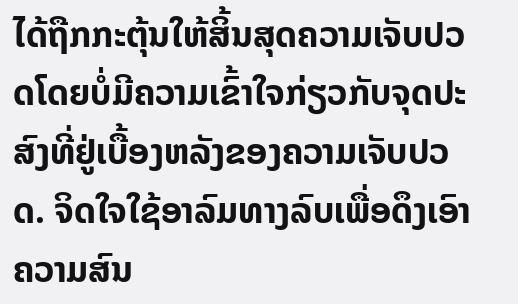ໄດ້ຖືກກະຕຸ້ນໃຫ້ສິ້ນສຸດຄວາມເຈັບປວດໂດຍບໍ່ມີຄວາມເຂົ້າໃຈກ່ຽວກັບຈຸດປະສົງທີ່ຢູ່ເບື້ອງຫລັງຂອງຄວາມເຈັບປວດ. ຈິດໃຈໃຊ້ອາລົມທາງລົບເພື່ອດຶງເອົາຄວາມສົນ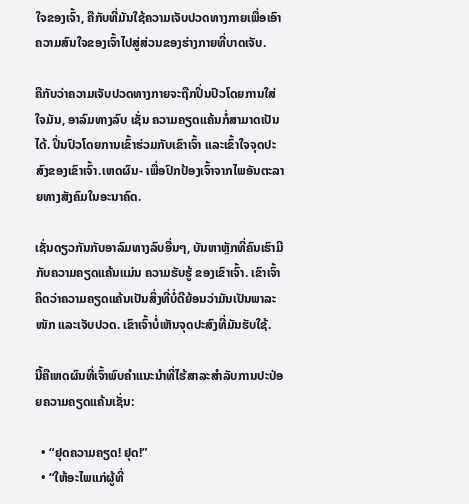ໃຈຂອງເຈົ້າ, ຄືກັບທີ່ມັນໃຊ້ຄວາມເຈັບປວດທາງກາຍເພື່ອເອົາຄວາມສົນໃຈຂອງເຈົ້າໄປສູ່ສ່ວນຂອງຮ່າງກາຍທີ່ບາດເຈັບ.

ຄືກັບວ່າຄວາມເຈັບປວດທາງກາຍຈະຖືກປິ່ນປົວໂດຍການໃສ່ໃຈມັນ, ອາລົມທາງລົບ ເຊັ່ນ ຄວາມຄຽດແຄ້ນກໍ່ສາມາດເປັນໄດ້. ປິ່ນປົວໂດຍການເຂົ້າຮ່ວມກັບເຂົາເຈົ້າ ແລະເຂົ້າໃຈຈຸດປະສົງຂອງເຂົາເຈົ້າ.ເຫດຜົນ- ເພື່ອປົກປ້ອງເຈົ້າຈາກໄພອັນຕະລາຍທາງສັງຄົມໃນອະນາຄົດ.

ເຊັ່ນດຽວກັນກັບອາລົມທາງລົບອື່ນໆ, ບັນຫາຫຼັກທີ່ຄົນເຮົາມີກັບຄວາມຄຽດແຄ້ນແມ່ນ ຄວາມຮັບຮູ້ ຂອງເຂົາເຈົ້າ. ເຂົາເຈົ້າຄິດວ່າຄວາມຄຽດແຄ້ນເປັນສິ່ງທີ່ບໍ່ດີຍ້ອນວ່າມັນເປັນພາລະໜັກ ແລະເຈັບປວດ. ເຂົາເຈົ້າບໍ່ເຫັນຈຸດປະສົງທີ່ມັນຮັບໃຊ້.

ນີ້ຄືເຫດຜົນທີ່ເຈົ້າພົບຄຳແນະນຳທີ່ໄຮ້ສາລະສຳລັບການປະປ່ອຍຄວາມຄຽດແຄ້ນເຊັ່ນ:

  • “ຢຸດຄວາມຄຽດ! ຢຸດ!”
  • “ໃຫ້ອະໄພແກ່ຜູ້ທີ່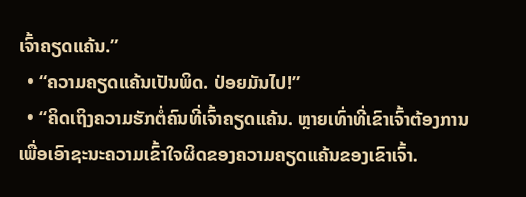ເຈົ້າຄຽດແຄ້ນ.”
  • “ຄວາມຄຽດແຄ້ນເປັນພິດ. ປ່ອຍມັນໄປ!”
  • “ຄິດເຖິງຄວາມຮັກຕໍ່ຄົນທີ່ເຈົ້າຄຽດແຄ້ນ. ຫຼາຍເທົ່າທີ່ເຂົາເຈົ້າຕ້ອງການເພື່ອເອົາຊະນະຄວາມເຂົ້າໃຈຜິດຂອງຄວາມຄຽດແຄ້ນຂອງເຂົາເຈົ້າ.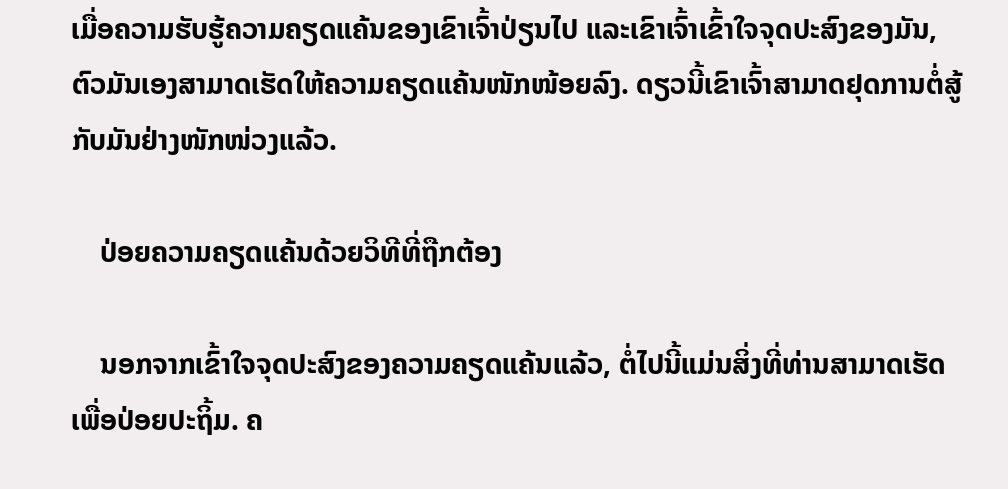ເມື່ອຄວາມຮັບຮູ້ຄວາມຄຽດແຄ້ນຂອງເຂົາເຈົ້າປ່ຽນໄປ ແລະເຂົາເຈົ້າເຂົ້າໃຈຈຸດປະສົງຂອງມັນ, ຕົວມັນເອງສາມາດເຮັດໃຫ້ຄວາມຄຽດແຄ້ນໜັກໜ້ອຍລົງ. ດຽວນີ້ເຂົາເຈົ້າສາມາດຢຸດການຕໍ່ສູ້ກັບມັນຢ່າງໜັກໜ່ວງແລ້ວ.

    ປ່ອຍຄວາມຄຽດແຄ້ນດ້ວຍວິທີທີ່ຖືກຕ້ອງ

    ນອກຈາກເຂົ້າໃຈຈຸດປະສົງຂອງຄວາມຄຽດແຄ້ນແລ້ວ, ຕໍ່ໄປນີ້ແມ່ນສິ່ງທີ່ທ່ານສາມາດເຮັດເພື່ອປ່ອຍປະຖິ້ມ. ຄ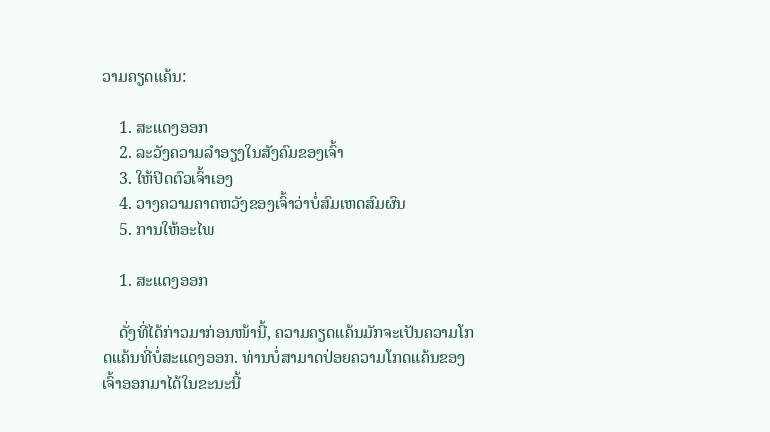ວາມຄຽດແຄ້ນ:

    1. ສະແດງອອກ
    2. ລະວັງຄວາມລຳອຽງໃນສັງຄົມຂອງເຈົ້າ
    3. ໃຫ້ປິດຕົວເຈົ້າເອງ
    4. ວາງຄວາມຄາດຫວັງຂອງເຈົ້າວ່າບໍ່ສົມເຫດສົມຜົນ
    5. ການໃຫ້ອະໄພ

    1. ສະແດງອອກ

    ດັ່ງທີ່ໄດ້ກ່າວມາກ່ອນໜ້ານີ້, ຄວາມຄຽດແຄ້ນມັກຈະເປັນຄວາມໂກດແຄ້ນທີ່ບໍ່ສະແດງອອກ. ທ່ານບໍ່ສາມາດປ່ອຍຄວາມໂກດແຄ້ນຂອງເຈົ້າອອກມາໄດ້ໃນຂະນະນີ້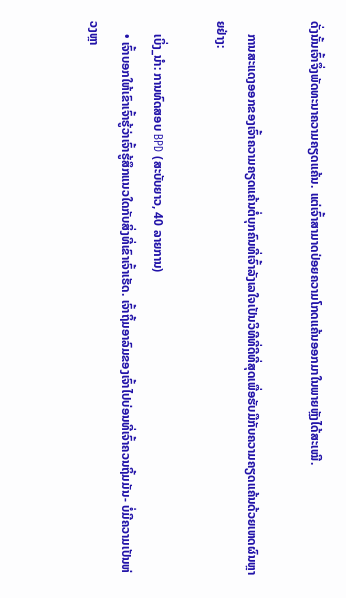ດັ່ງນັ້ນເຈົ້າຈຶ່ງພັດທະນາຄວາມຄຽດແຄ້ນ. ແຕ່ເຈົ້າສາມາດປ່ອຍຄວາມໂກດແຄ້ນອອກມາໃນພາຍຫຼັງໄດ້ສະເໝີ.

    ການສະແດງອອກຂອງເຈົ້າຄວາມຄຽດແຄ້ນຕໍ່ບຸກຄົນທີ່ເຈົ້າລັງເລໃຈເປັນວິທີທີ່ດີທີ່ສຸດເພື່ອຮັບມືກັບຄວາມຄຽດແຄ້ນດ້ວຍເຫດຜົນຫຼາຍຢ່າງ:

    ເບິ່ງ_ນຳ: ການທົດສອບ BPD (ສະບັບຍາວ, 40 ລາຍການ)
    • ເຈົ້າບອກໃຫ້ເຂົາເຈົ້າຮູ້ວ່າເຈົ້າຮູ້ສຶກແນວໃດກັບສິ່ງທີ່ເຂົາເຈົ້າເຮັດ. ເຈົ້າຖິ້ມອາລົມຂອງເຈົ້າໄປບ່ອນທີ່ເຈົ້າຄວນຖິ້ມມັນ- ບໍ່ມີຄວາມເປັນຫ່ວງຫຼາ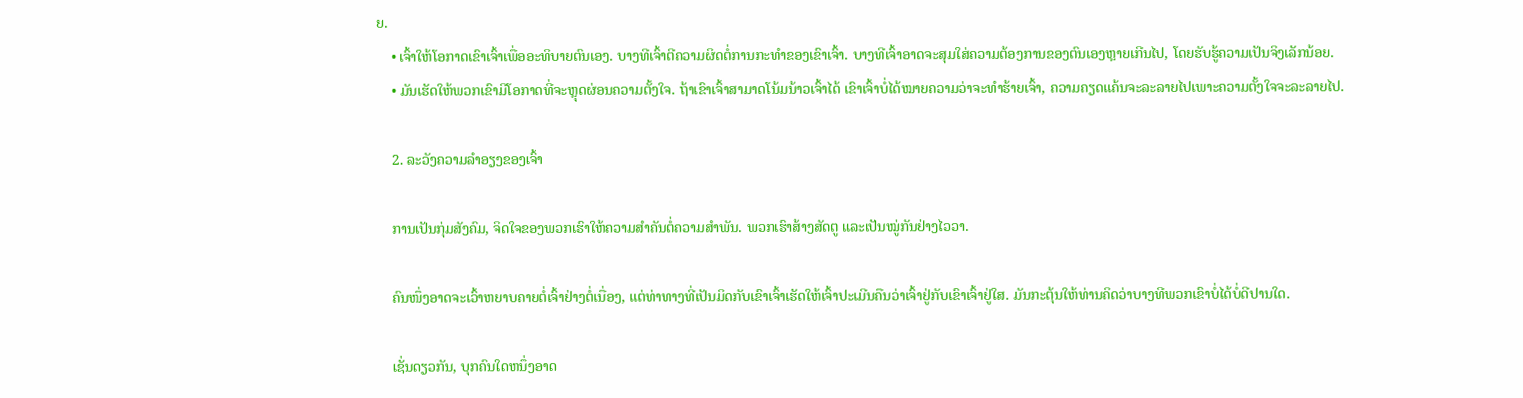ຍ.
    • ເຈົ້າໃຫ້ໂອກາດເຂົາເຈົ້າເພື່ອອະທິບາຍຕົນເອງ. ບາງທີເຈົ້າຕີຄວາມຜິດຕໍ່ການກະທຳຂອງເຂົາເຈົ້າ. ບາງທີເຈົ້າອາດຈະສຸມໃສ່ຄວາມຕ້ອງການຂອງຕົນເອງຫຼາຍເກີນໄປ, ໂດຍຮັບຮູ້ຄວາມເປັນຈິງເລັກນ້ອຍ.
    • ມັນເຮັດໃຫ້ພວກເຂົາມີໂອກາດທີ່ຈະຫຼຸດຜ່ອນຄວາມຕັ້ງໃຈ. ຖ້າເຂົາເຈົ້າສາມາດໂນ້ມນ້າວເຈົ້າໄດ້ ເຂົາເຈົ້າບໍ່ໄດ້ໝາຍຄວາມວ່າຈະທຳຮ້າຍເຈົ້າ, ຄວາມຄຽດແຄ້ນຈະລະລາຍໄປເພາະຄວາມຕັ້ງໃຈຈະລະລາຍໄປ.

    2. ລະວັງຄວາມລຳອຽງຂອງເຈົ້າ

    ການເປັນກຸ່ມສັງຄົມ, ຈິດໃຈຂອງພວກເຮົາໃຫ້ຄວາມສຳຄັນຕໍ່ຄວາມສຳພັນ. ພວກເຮົາສ້າງສັດຕູ ແລະເປັນໝູ່ກັນຢ່າງໄວວາ.

    ຄົນໜຶ່ງອາດຈະເວົ້າຫຍາບຄາຍຕໍ່ເຈົ້າຢ່າງຕໍ່ເນື່ອງ, ແຕ່ທ່າທາງທີ່ເປັນມິດກັບເຂົາເຈົ້າເຮັດໃຫ້ເຈົ້າປະເມີນຄືນວ່າເຈົ້າຢູ່ກັບເຂົາເຈົ້າຢູ່ໃສ. ມັນກະຕຸ້ນໃຫ້ທ່ານຄິດວ່າບາງທີພວກເຂົາບໍ່ໄດ້ບໍ່ດີປານໃດ.

    ເຊັ່ນດຽວກັນ, ບຸກຄົນໃດຫນຶ່ງອາດ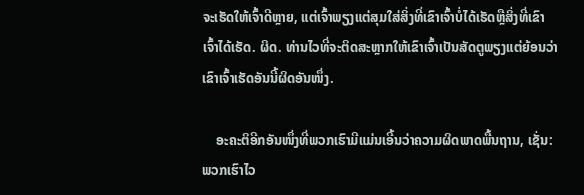ຈະເຮັດໃຫ້ເຈົ້າດີຫຼາຍ, ແຕ່ເຈົ້າພຽງແຕ່ສຸມໃສ່ສິ່ງທີ່ເຂົາເຈົ້າບໍ່ໄດ້ເຮັດຫຼືສິ່ງທີ່ເຂົາເຈົ້າໄດ້ເຮັດ. ຜິດ. ທ່ານໄວທີ່ຈະຕິດສະຫຼາກໃຫ້ເຂົາເຈົ້າເປັນສັດຕູພຽງແຕ່ຍ້ອນວ່າເຂົາເຈົ້າເຮັດອັນນີ້ຜິດອັນໜຶ່ງ.

    ອະຄະຕິອີກອັນໜຶ່ງທີ່ພວກເຮົາມີແມ່ນເອີ້ນວ່າຄວາມຜິດພາດພື້ນຖານ, ເຊັ່ນ: ພວກເຮົາໄວ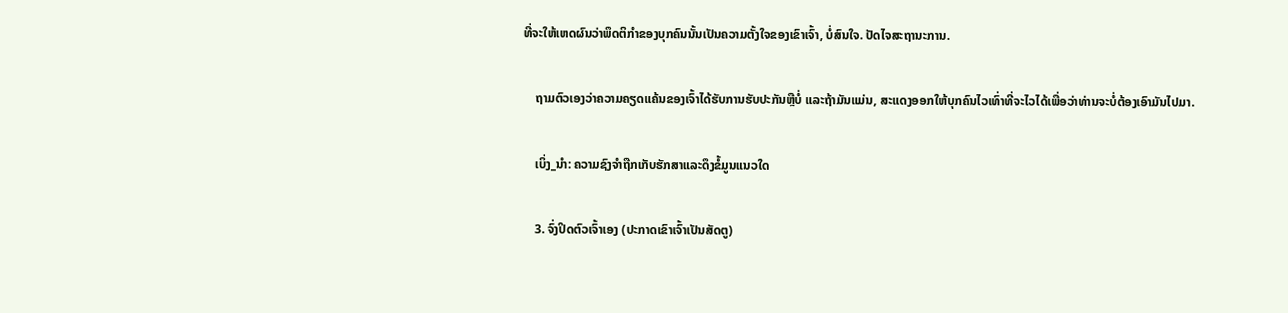ທີ່ຈະໃຫ້ເຫດຜົນວ່າພຶດຕິກຳຂອງບຸກຄົນນັ້ນເປັນຄວາມຕັ້ງໃຈຂອງເຂົາເຈົ້າ, ບໍ່ສົນໃຈ. ປັດໄຈສະຖານະການ.

    ຖາມຕົວເອງວ່າຄວາມຄຽດແຄ້ນຂອງເຈົ້າໄດ້ຮັບການຮັບປະກັນຫຼືບໍ່ ແລະຖ້າມັນແມ່ນ, ສະແດງອອກໃຫ້ບຸກຄົນໄວເທົ່າທີ່ຈະໄວໄດ້ເພື່ອວ່າທ່ານຈະບໍ່ຕ້ອງເອົາມັນໄປມາ.

    ເບິ່ງ_ນຳ: ຄວາມຊົງຈໍາຖືກເກັບຮັກສາແລະດຶງຂໍ້ມູນແນວໃດ

    3. ຈົ່ງປິດຕົວເຈົ້າເອງ (ປະກາດເຂົາເຈົ້າເປັນສັດຕູ)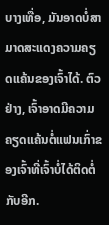ບາງເທື່ອ, ມັນອາດບໍ່ສາມາດສະແດງຄວາມຄຽດແຄ້ນຂອງເຈົ້າໄດ້. ຕົວຢ່າງ, ເຈົ້າອາດມີຄວາມຄຽດແຄ້ນຕໍ່ແຟນເກົ່າຂອງເຈົ້າທີ່ເຈົ້າບໍ່ໄດ້ຕິດຕໍ່ກັບອີກ.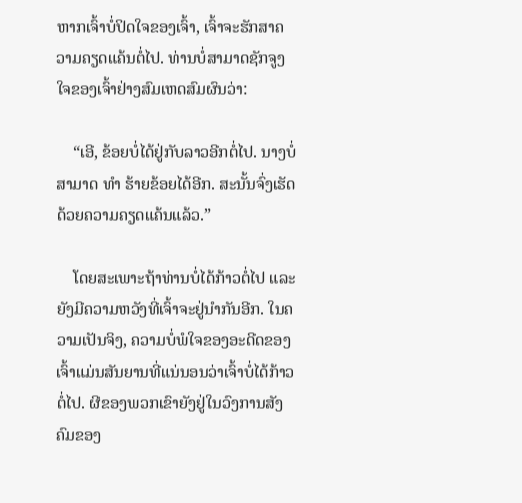ຫາກເຈົ້າບໍ່ປິດໃຈຂອງເຈົ້າ, ເຈົ້າຈະຮັກສາຄວາມຄຽດແຄ້ນຕໍ່ໄປ. ທ່ານບໍ່ສາມາດຊັກຈູງໃຈຂອງເຈົ້າຢ່າງສົມເຫດສົມຜົນວ່າ:

    “ເອີ, ຂ້ອຍບໍ່ໄດ້ຢູ່ກັບລາວອີກຕໍ່ໄປ. ນາງບໍ່ສາມາດ ທຳ ຮ້າຍຂ້ອຍໄດ້ອີກ. ສະນັ້ນຈົ່ງເຮັດດ້ວຍຄວາມຄຽດແຄ້ນແລ້ວ.”

    ໂດຍສະເພາະຖ້າທ່ານບໍ່ໄດ້ກ້າວຕໍ່ໄປ ແລະຍັງມີຄວາມຫວັງທີ່ເຈົ້າຈະຢູ່ນຳກັນອີກ. ໃນຄວາມເປັນຈິງ, ຄວາມບໍ່ພໍໃຈຂອງອະດີດຂອງເຈົ້າແມ່ນສັນຍານທີ່ແນ່ນອນວ່າເຈົ້າບໍ່ໄດ້ກ້າວຕໍ່ໄປ. ຜີຂອງພວກເຂົາຍັງຢູ່ໃນວົງການສັງຄົມຂອງ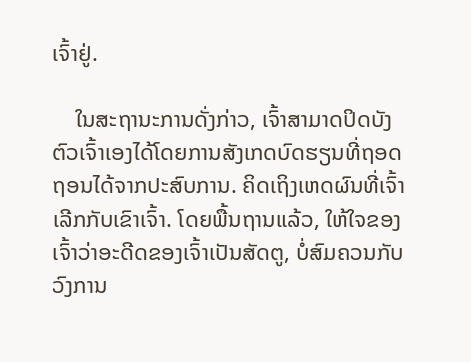ເຈົ້າຢູ່.

    ໃນສະຖານະການດັ່ງກ່າວ, ເຈົ້າສາມາດປິດບັງຕົວເຈົ້າເອງໄດ້ໂດຍການສັງເກດບົດຮຽນທີ່ຖອດຖອນໄດ້ຈາກປະສົບການ. ຄິດເຖິງເຫດຜົນທີ່ເຈົ້າເລີກກັບເຂົາເຈົ້າ. ໂດຍພື້ນຖານແລ້ວ, ໃຫ້ໃຈຂອງເຈົ້າວ່າອະດີດຂອງເຈົ້າເປັນສັດຕູ, ບໍ່ສົມຄວນກັບວົງການ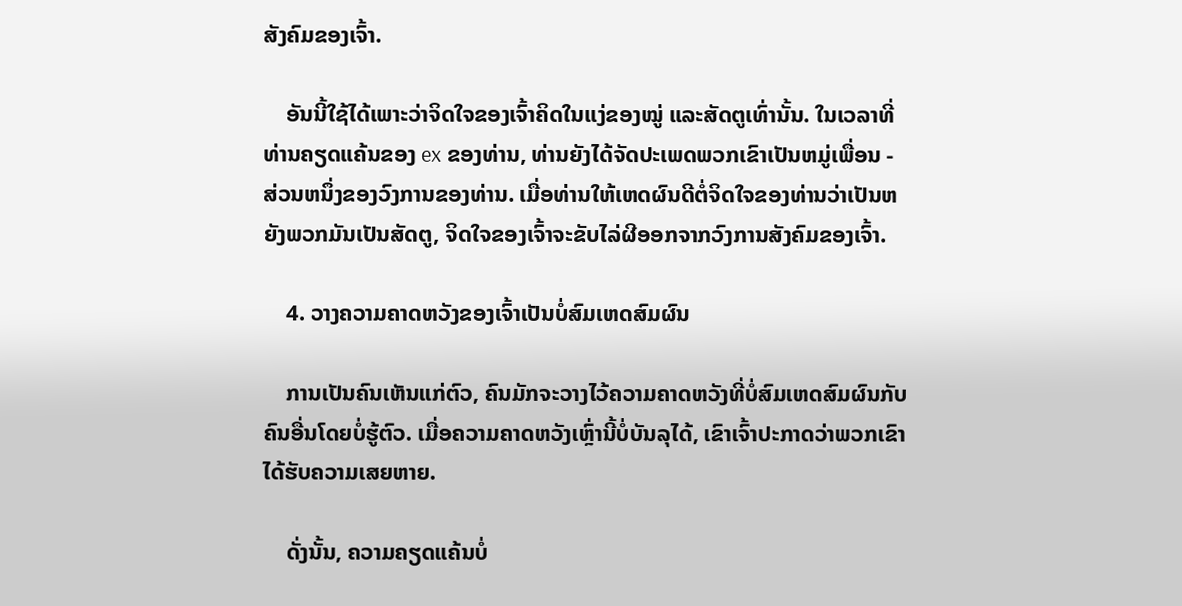ສັງຄົມຂອງເຈົ້າ.

    ອັນນີ້ໃຊ້ໄດ້ເພາະວ່າຈິດໃຈຂອງເຈົ້າຄິດໃນແງ່ຂອງໝູ່ ແລະສັດຕູເທົ່ານັ້ນ. ໃນເວລາທີ່ທ່ານຄຽດແຄ້ນຂອງ ex ຂອງທ່ານ, ທ່ານຍັງໄດ້ຈັດປະເພດພວກເຂົາເປັນຫມູ່ເພື່ອນ - ສ່ວນຫນຶ່ງຂອງວົງການຂອງທ່ານ. ເມື່ອທ່ານໃຫ້ເຫດຜົນດີຕໍ່ຈິດໃຈຂອງທ່ານວ່າເປັນຫຍັງພວກມັນເປັນສັດຕູ, ຈິດໃຈຂອງເຈົ້າຈະຂັບໄລ່ຜີອອກຈາກວົງການສັງຄົມຂອງເຈົ້າ.

    4. ວາງຄວາມຄາດຫວັງຂອງເຈົ້າເປັນບໍ່ສົມເຫດສົມຜົນ

    ການເປັນຄົນເຫັນແກ່ຕົວ, ຄົນມັກຈະວາງໄວ້ຄວາມຄາດຫວັງທີ່ບໍ່ສົມເຫດສົມຜົນກັບຄົນອື່ນໂດຍບໍ່ຮູ້ຕົວ. ເມື່ອຄວາມຄາດຫວັງເຫຼົ່ານີ້ບໍ່ບັນລຸໄດ້, ເຂົາເຈົ້າປະກາດວ່າພວກເຂົາໄດ້ຮັບຄວາມເສຍຫາຍ.

    ດັ່ງນັ້ນ, ຄວາມຄຽດແຄ້ນບໍ່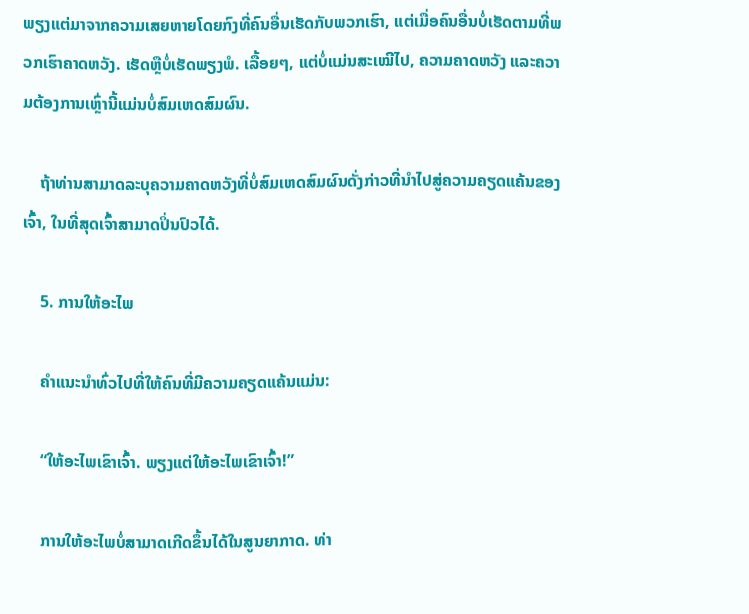ພຽງແຕ່ມາຈາກຄວາມເສຍຫາຍໂດຍກົງທີ່ຄົນອື່ນເຮັດກັບພວກເຮົາ, ແຕ່ເມື່ອຄົນອື່ນບໍ່ເຮັດຕາມທີ່ພວກເຮົາຄາດຫວັງ. ເຮັດຫຼືບໍ່ເຮັດພຽງພໍ. ເລື້ອຍໆ, ແຕ່ບໍ່ແມ່ນສະເໝີໄປ, ຄວາມຄາດຫວັງ ແລະຄວາມຕ້ອງການເຫຼົ່ານີ້ແມ່ນບໍ່ສົມເຫດສົມຜົນ.

    ຖ້າທ່ານສາມາດລະບຸຄວາມຄາດຫວັງທີ່ບໍ່ສົມເຫດສົມຜົນດັ່ງກ່າວທີ່ນໍາໄປສູ່ຄວາມຄຽດແຄ້ນຂອງເຈົ້າ, ໃນທີ່ສຸດເຈົ້າສາມາດປິ່ນປົວໄດ້.

    5. ການໃຫ້ອະໄພ

    ຄຳແນະນຳທົ່ວໄປທີ່ໃຫ້ຄົນທີ່ມີຄວາມຄຽດແຄ້ນແມ່ນ:

    “ໃຫ້ອະໄພເຂົາເຈົ້າ. ພຽງແຕ່ໃຫ້ອະໄພເຂົາເຈົ້າ!”

    ການໃຫ້ອະໄພບໍ່ສາມາດເກີດຂຶ້ນໄດ້ໃນສູນຍາກາດ. ທ່າ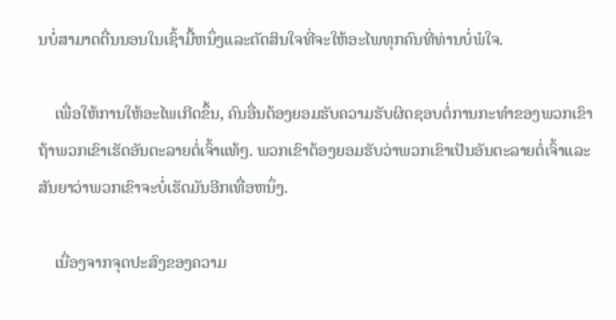ນບໍ່ສາມາດຕື່ນນອນໃນເຊົ້າມື້ຫນຶ່ງແລະຕັດສິນໃຈທີ່ຈະໃຫ້ອະໄພທຸກຄົນທີ່ທ່ານບໍ່ພໍໃຈ.

    ເພື່ອໃຫ້ການໃຫ້ອະໄພເກີດຂຶ້ນ, ຄົນອື່ນຕ້ອງຍອມຮັບຄວາມຮັບຜິດຊອບຕໍ່ການກະທໍາຂອງພວກເຂົາຖ້າພວກເຂົາເຮັດອັນຕະລາຍຕໍ່ເຈົ້າແທ້ໆ. ພວກເຂົາຕ້ອງຍອມຮັບວ່າພວກເຂົາເປັນອັນຕະລາຍຕໍ່ເຈົ້າແລະສັນຍາວ່າພວກເຂົາຈະບໍ່ເຮັດມັນອີກເທື່ອຫນຶ່ງ.

    ເນື່ອງຈາກຈຸດປະສົງຂອງຄວາມ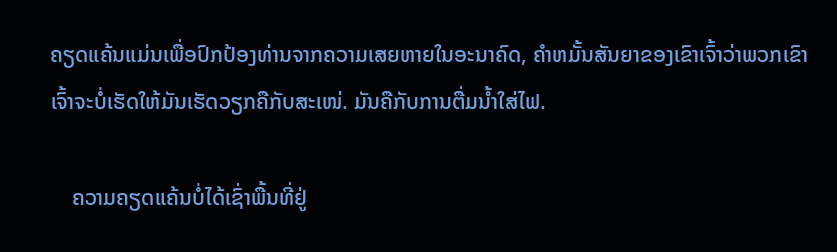ຄຽດແຄ້ນແມ່ນເພື່ອປົກປ້ອງທ່ານຈາກຄວາມເສຍຫາຍໃນອະນາຄົດ, ຄໍາຫມັ້ນສັນຍາຂອງເຂົາເຈົ້າວ່າພວກເຂົາເຈົ້າຈະບໍ່ເຮັດໃຫ້ມັນເຮັດວຽກຄືກັບສະເໜ່. ມັນຄືກັບການຕື່ມນໍ້າໃສ່ໄຟ.

    ຄວາມຄຽດແຄ້ນບໍ່ໄດ້ເຊົ່າພື້ນທີ່ຢູ່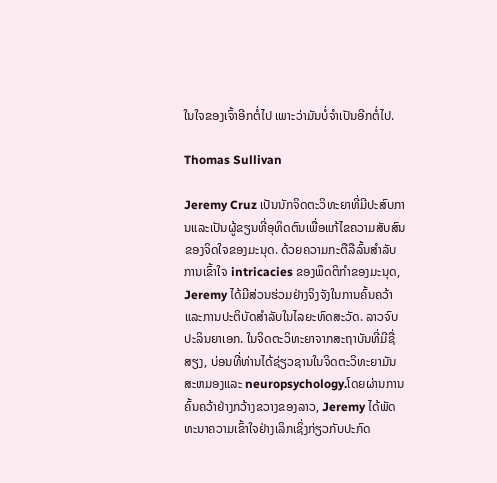ໃນໃຈຂອງເຈົ້າອີກຕໍ່ໄປ ເພາະວ່າມັນບໍ່ຈຳເປັນອີກຕໍ່ໄປ.

Thomas Sullivan

Jeremy Cruz ເປັນນັກຈິດຕະວິທະຍາທີ່ມີປະສົບການແລະເປັນຜູ້ຂຽນທີ່ອຸທິດຕົນເພື່ອແກ້ໄຂຄວາມສັບສົນຂອງຈິດໃຈຂອງມະນຸດ. ດ້ວຍຄວາມກະຕືລືລົ້ນສໍາລັບການເຂົ້າໃຈ intricacies ຂອງພຶດຕິກໍາຂອງມະນຸດ, Jeremy ໄດ້ມີສ່ວນຮ່ວມຢ່າງຈິງຈັງໃນການຄົ້ນຄວ້າແລະການປະຕິບັດສໍາລັບໃນໄລຍະທົດສະວັດ. ລາວຈົບປະລິນຍາເອກ. ໃນຈິດຕະວິທະຍາຈາກສະຖາບັນທີ່ມີຊື່ສຽງ, ບ່ອນທີ່ທ່ານໄດ້ຊ່ຽວຊານໃນຈິດຕະວິທະຍາມັນສະຫມອງແລະ neuropsychology.ໂດຍຜ່ານການຄົ້ນຄວ້າຢ່າງກວ້າງຂວາງຂອງລາວ, Jeremy ໄດ້ພັດທະນາຄວາມເຂົ້າໃຈຢ່າງເລິກເຊິ່ງກ່ຽວກັບປະກົດ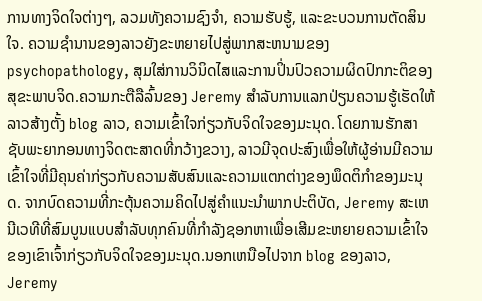ການທາງຈິດໃຈຕ່າງໆ, ລວມທັງຄວາມຊົງຈໍາ, ຄວາມຮັບຮູ້, ແລະຂະບວນການຕັດສິນໃຈ. ຄວາມຊໍານານຂອງລາວຍັງຂະຫຍາຍໄປສູ່ພາກສະຫນາມຂອງ psychopathology, ສຸມໃສ່ການວິນິດໄສແລະການປິ່ນປົວຄວາມຜິດປົກກະຕິຂອງສຸຂະພາບຈິດ.ຄວາມກະຕືລືລົ້ນຂອງ Jeremy ສໍາລັບການແລກປ່ຽນຄວາມຮູ້ເຮັດໃຫ້ລາວສ້າງຕັ້ງ blog ລາວ, ຄວາມເຂົ້າໃຈກ່ຽວກັບຈິດໃຈຂອງມະນຸດ. ໂດຍການຮັກສາຊັບພະຍາກອນທາງຈິດຕະສາດທີ່ກວ້າງຂວາງ, ລາວມີຈຸດປະສົງເພື່ອໃຫ້ຜູ້ອ່ານມີຄວາມເຂົ້າໃຈທີ່ມີຄຸນຄ່າກ່ຽວກັບຄວາມສັບສົນແລະຄວາມແຕກຕ່າງຂອງພຶດຕິກໍາຂອງມະນຸດ. ຈາກບົດຄວາມທີ່ກະຕຸ້ນຄວາມຄິດໄປສູ່ຄໍາແນະນໍາພາກປະຕິບັດ, Jeremy ສະເຫນີເວທີທີ່ສົມບູນແບບສໍາລັບທຸກຄົນທີ່ກໍາລັງຊອກຫາເພື່ອເສີມຂະຫຍາຍຄວາມເຂົ້າໃຈຂອງເຂົາເຈົ້າກ່ຽວກັບຈິດໃຈຂອງມະນຸດ.ນອກເຫນືອໄປຈາກ blog ຂອງລາວ, Jeremy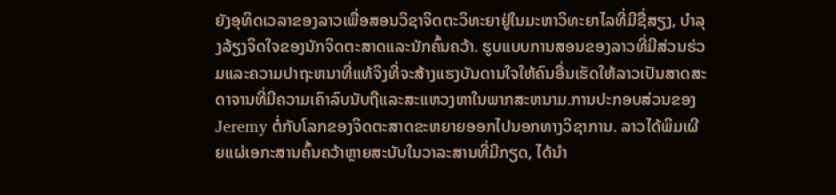ຍັງອຸທິດເວລາຂອງລາວເພື່ອສອນວິຊາຈິດຕະວິທະຍາຢູ່ໃນມະຫາວິທະຍາໄລທີ່ມີຊື່ສຽງ, ບໍາລຸງລ້ຽງຈິດໃຈຂອງນັກຈິດຕະສາດແລະນັກຄົ້ນຄວ້າ. ຮູບແບບການສອນຂອງລາວທີ່ມີສ່ວນຮ່ວມແລະຄວາມປາຖະຫນາທີ່ແທ້ຈິງທີ່ຈະສ້າງແຮງບັນດານໃຈໃຫ້ຄົນອື່ນເຮັດໃຫ້ລາວເປັນສາດສະດາຈານທີ່ມີຄວາມເຄົາລົບນັບຖືແລະສະແຫວງຫາໃນພາກສະຫນາມ.ການປະກອບສ່ວນຂອງ Jeremy ຕໍ່ກັບໂລກຂອງຈິດຕະສາດຂະຫຍາຍອອກໄປນອກທາງວິຊາການ. ລາວໄດ້ພິມເຜີຍແຜ່ເອກະສານຄົ້ນຄວ້າຫຼາຍສະບັບໃນວາລະສານທີ່ມີກຽດ, ໄດ້ນຳ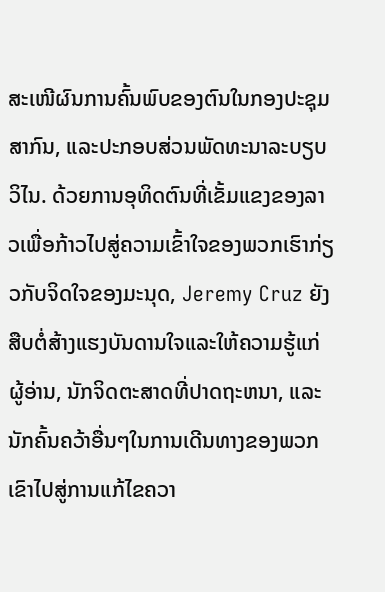ສະເໜີຜົນການຄົ້ນພົບຂອງຕົນໃນກອງປະຊຸມສາກົນ, ແລະປະກອບສ່ວນພັດທະນາລະບຽບວິໄນ. ດ້ວຍການອຸທິດຕົນທີ່ເຂັ້ມແຂງຂອງລາວເພື່ອກ້າວໄປສູ່ຄວາມເຂົ້າໃຈຂອງພວກເຮົາກ່ຽວກັບຈິດໃຈຂອງມະນຸດ, Jeremy Cruz ຍັງສືບຕໍ່ສ້າງແຮງບັນດານໃຈແລະໃຫ້ຄວາມຮູ້ແກ່ຜູ້ອ່ານ, ນັກຈິດຕະສາດທີ່ປາດຖະຫນາ, ແລະນັກຄົ້ນຄວ້າອື່ນໆໃນການເດີນທາງຂອງພວກເຂົາໄປສູ່ການແກ້ໄຂຄວາ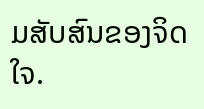ມສັບສົນຂອງຈິດໃຈ.